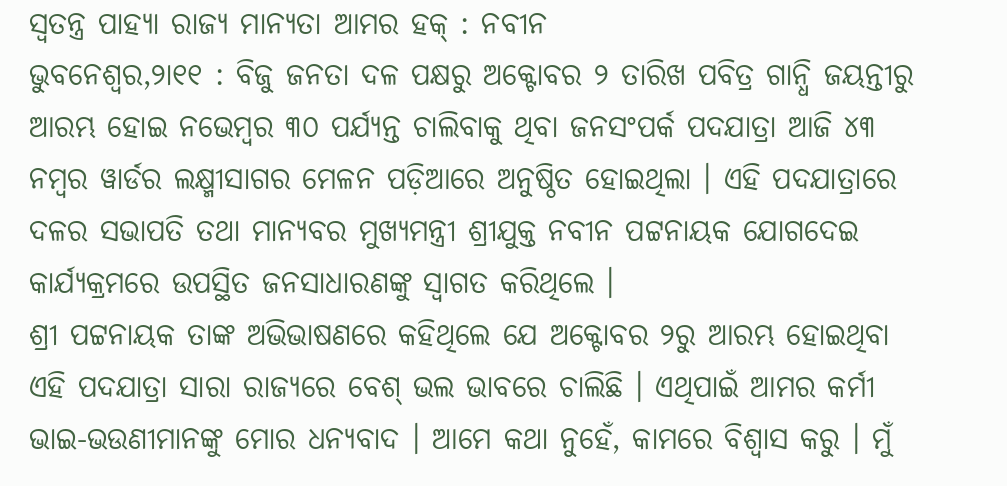ସ୍ୱତନ୍ତ୍ର ପାହ୍ୟା ରାଜ୍ୟ ମାନ୍ୟତା ଆମର ହକ୍ : ନବୀନ
ଭୁବନେଶ୍ୱର,୨ା୧୧ : ବିଜୁ ଜନତା ଦଳ ପକ୍ଷରୁ ଅକ୍ଟୋବର ୨ ତାରିଖ ପବିତ୍ର ଗାନ୍ଧି ଜୟନ୍ତୀରୁ ଆରମ୍ଭ ହୋଇ ନଭେମ୍ବର ୩୦ ପର୍ଯ୍ୟନ୍ତ ଚାଲିବାକୁ ଥିବା ଜନସଂପର୍କ ପଦଯାତ୍ରା ଆଜି ୪୩ ନମ୍ବର ୱାର୍ଡର ଲକ୍ଷ୍ମୀସାଗର ମେଳନ ପଡ଼ିଆରେ ଅନୁଷ୍ଠିତ ହୋଇଥିଲା । ଏହି ପଦଯାତ୍ରାରେ ଦଳର ସଭାପତି ତଥା ମାନ୍ୟବର ମୁଖ୍ୟମନ୍ତ୍ରୀ ଶ୍ରୀଯୁକ୍ତ ନବୀନ ପଟ୍ଟନାୟକ ଯୋଗଦେଇ କାର୍ଯ୍ୟକ୍ରମରେ ଉପସ୍ଥିତ ଜନସାଧାରଣଙ୍କୁ ସ୍ୱାଗତ କରିଥିଲେ ।
ଶ୍ରୀ ପଟ୍ଟନାୟକ ତାଙ୍କ ଅଭିଭାଷଣରେ କହିଥିଲେ ଯେ ଅକ୍ଟୋବର ୨ରୁ ଆରମ୍ଭ ହୋଇଥିବା ଏହି ପଦଯାତ୍ରା ସାରା ରାଜ୍ୟରେ ବେଶ୍ ଭଲ ଭାବରେ ଚାଲିଛି । ଏଥିପାଇଁ ଆମର କର୍ମୀ ଭାଇ-ଭଉଣୀମାନଙ୍କୁ ମୋର ଧନ୍ୟବାଦ । ଆମେ କଥା ନୁହେଁ, କାମରେ ବିଶ୍ୱାସ କରୁ । ମୁଁ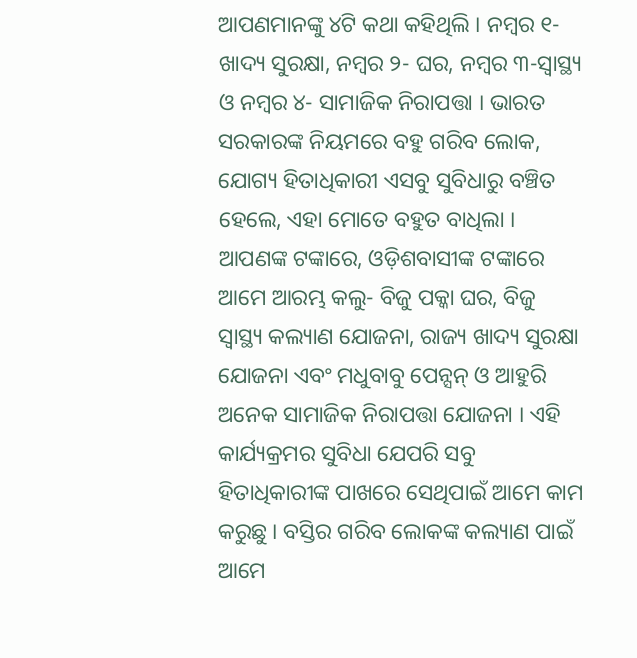ଆପଣମାନଙ୍କୁ ୪ଟି କଥା କହିଥିଲି । ନମ୍ବର ୧- ଖାଦ୍ୟ ସୁରକ୍ଷା, ନମ୍ବର ୨- ଘର, ନମ୍ବର ୩-ସ୍ୱାସ୍ଥ୍ୟ ଓ ନମ୍ବର ୪- ସାମାଜିକ ନିରାପତ୍ତା । ଭାରତ ସରକାରଙ୍କ ନିୟମରେ ବହୁ ଗରିବ ଲୋକ, ଯୋଗ୍ୟ ହିତାଧିକାରୀ ଏସବୁ ସୁବିଧାରୁ ବଞ୍ଚିତ ହେଲେ, ଏହା ମୋତେ ବହୁତ ବାଧିଲା । ଆପଣଙ୍କ ଟଙ୍କାରେ, ଓଡ଼ିଶବାସୀଙ୍କ ଟଙ୍କାରେ ଆମେ ଆରମ୍ଭ କଲୁ- ବିଜୁ ପକ୍କା ଘର, ବିଜୁ ସ୍ୱାସ୍ଥ୍ୟ କଲ୍ୟାଣ ଯୋଜନା, ରାଜ୍ୟ ଖାଦ୍ୟ ସୁରକ୍ଷା ଯୋଜନା ଏବଂ ମଧୁବାବୁ ପେନ୍ସନ୍ ଓ ଆହୁରି ଅନେକ ସାମାଜିକ ନିରାପତ୍ତା ଯୋଜନା । ଏହି କାର୍ଯ୍ୟକ୍ରମର ସୁବିଧା ଯେପରି ସବୁ ହିତାଧିକାରୀଙ୍କ ପାଖରେ ସେଥିପାଇଁ ଆମେ କାମ କରୁଛୁ । ବସ୍ତିର ଗରିବ ଲୋକଙ୍କ କଲ୍ୟାଣ ପାଇଁ ଆମେ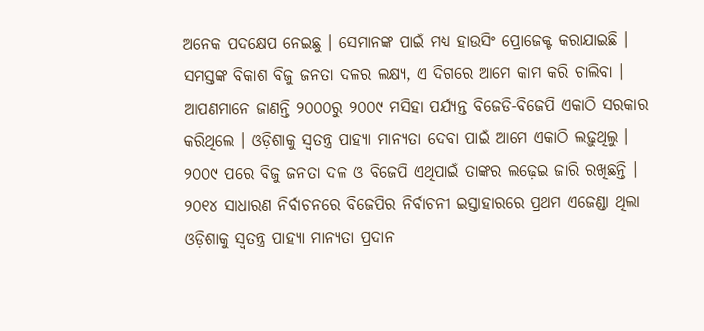ଅନେକ ପଦକ୍ଷେପ ନେଇଛୁ । ସେମାନଙ୍କ ପାଇଁ ମଧ୍ୟ ହାଉସିଂ ପ୍ରୋଜେକ୍ଟ କରାଯାଇଛି । ସମସ୍ତଙ୍କ ବିକାଶ ବିଜୁ ଜନତା ଦଳର ଲକ୍ଷ୍ୟ, ଏ ଦିଗରେ ଆମେ କାମ କରି ଚାଲିବା ।
ଆପଣମାନେ ଜାଣନ୍ତି ୨୦୦୦ରୁ ୨୦୦୯ ମସିହା ପର୍ଯ୍ୟନ୍ତ ବିଜେଡି-ବିଜେପି ଏକାଠି ସରକାର କରିଥିଲେ । ଓଡ଼ିଶାକୁ ସ୍ୱତନ୍ତ୍ର ପାହ୍ୟା ମାନ୍ୟତା ଦେବା ପାଇଁ ଆମେ ଏକାଠି ଲଢ଼ୁଥିଲୁ । ୨୦୦୯ ପରେ ବିଜୁ ଜନତା ଦଳ ଓ ବିଜେପି ଏଥିପାଇଁ ତାଙ୍କର ଲଢ଼େଇ ଜାରି ରଖିଛନ୍ତି । ୨୦୧୪ ସାଧାରଣ ନିର୍ବାଚନରେ ବିଜେପିର ନିର୍ବାଚନୀ ଇସ୍ତାହାରରେ ପ୍ରଥମ ଏଜେଣ୍ଡା ଥିଲା ଓଡ଼ିଶାକୁ ସ୍ୱତନ୍ତ୍ର ପାହ୍ୟା ମାନ୍ୟତା ପ୍ରଦାନ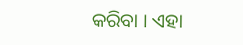କରିବା । ଏହା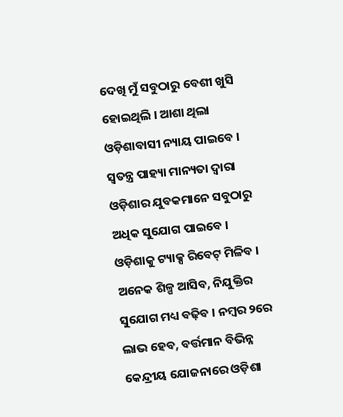ଦେଖି ମୁଁ ସବୁଠାରୁ ବେଶୀ ଖୁସି ହୋଇଥିଲି । ଆଶା ଥିଲା ଓଡ଼ିଶାବାସୀ ନ୍ୟାୟ ପାଇବେ ।
ସ୍ୱତନ୍ତ୍ର ପାହ୍ୟା ମାନ୍ୟତା ଦ୍ୱାରା ଓଡ଼ିଶାର ଯୁବକମାନେ ସବୁଠାରୁ ଅଧିକ ସୁଯୋଗ ପାଇବେ । ଓଡ଼ିଶାକୁ ଟ୍ୟାକ୍ସ ରିବେଟ୍ ମିଳିବ । ଅନେକ ଶିଳ୍ପ ଆସିବ, ନିଯୁକ୍ତିର ସୁଯୋଗ ମଧ୍ୟ ବଢ଼ିବ । ନମ୍ବର ୨ରେ ଲାଭ ହେବ, ବର୍ତ୍ତମାନ ବିଭିନ୍ନ କେନ୍ଦ୍ରୀୟ ଯୋଜନାରେ ଓଡ଼ିଶା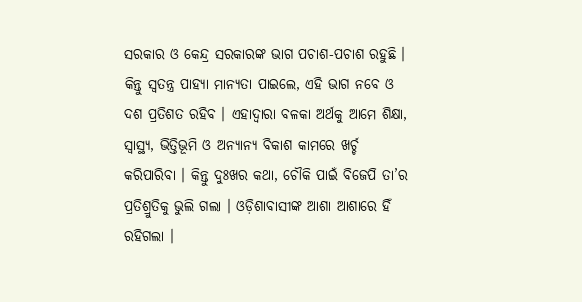ସରକାର ଓ କେନ୍ଦ୍ର ସରକାରଙ୍କ ଭାଗ ପଚାଶ-ପଚାଶ ରହୁଛି । କିନ୍ତୁ ସ୍ୱତନ୍ତ୍ର ପାହ୍ୟା ମାନ୍ୟତା ପାଇଲେ, ଏହି ଭାଗ ନବେ ଓ ଦଶ ପ୍ରତିଶତ ରହିବ । ଏହାଦ୍ୱାରା ବଳକା ଅର୍ଥକୁ ଆମେ ଶିକ୍ଷା, ସ୍ୱାସ୍ଥ୍ୟ, ଭିତ୍ତିଭୂମି ଓ ଅନ୍ୟାନ୍ୟ ବିକାଶ କାମରେ ଖର୍ଚ୍ଚ କରିପାରିବା । କିନ୍ତୁ ଦୁଃଖର କଥା, ଚୌକି ପାଇଁ ବିଜେପି ତା’ର ପ୍ରତିଶ୍ରୁତିକୁ ଭୁଲି ଗଲା । ଓଡ଼ିଶାବାସୀଙ୍କ ଆଶା ଆଶାରେ ହିଁ ରହିଗଲା ।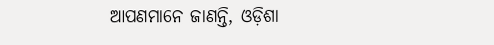ଆପଣମାନେ ଜାଣନ୍ତି, ଓଡ଼ିଶା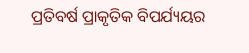ପ୍ରତିବର୍ଷ ପ୍ରାକୃତିକ ବିପର୍ଯ୍ୟୟର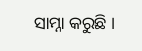ସାମ୍ନା କରୁଛି ।